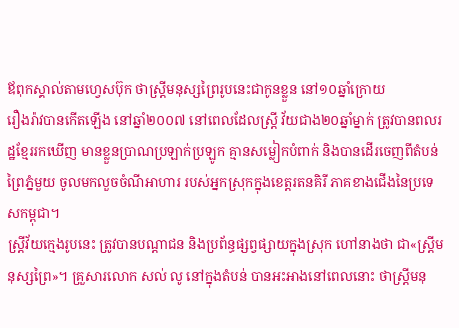ឪពុកស្គាល់តាមហ្វេសប៊ុក ថាស្ត្រីមនុស្សព្រៃរូបនេះជាកូនខ្លួន នៅ១០ឆ្នាំក្រោយ
រឿងរ៉ាវបានកើតឡើង នៅឆ្នាំ២០០៧ នៅពេលដែលស្ត្រី វ័យជាង២០ឆ្នាំម្នាក់ ត្រូវបានពលរដ្ឋខ្មែររកឃើញ មានខ្លួនប្រាណប្រឡាក់ប្រឡូក គ្មានសម្លៀកបំពាក់ និងបានដើរចេញពីតំបន់ព្រៃភ្នំមួយ ចូលមកលួចចំណីអាហារ របស់អ្នកស្រុកក្នុងខេត្តរតនគិរី ភាគខាងជើងនៃប្រទេសកម្ពុជា។
ស្ត្រីវ័យក្មេងរូបនេះ ត្រូវបានបណ្ដាជន និងប្រព័ន្ធផ្សព្វផ្សាយក្នុងស្រុក ហៅនាងថា ជា«ស្ត្រីមនុស្សព្រៃ»។ គ្រួសារលោក សល់ លូ នៅក្នុងតំបន់ បានអះអាងនៅពេលនោះ ថាស្ត្រីមនុ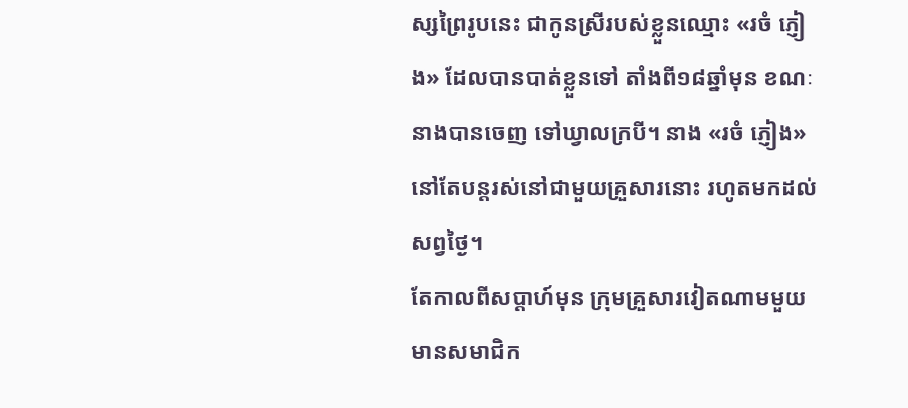ស្សព្រៃរូបនេះ ជាកូនស្រីរបស់ខ្លួនឈ្មោះ «រចំ ភ្ញៀង» ដែលបានបាត់ខ្លួនទៅ តាំងពី១៨ឆ្នាំមុន ខណៈនាងបានចេញ ទៅឃ្វាលក្របី។ នាង «រចំ ភ្ញៀង» នៅតែបន្តរស់នៅជាមួយគ្រួសារនោះ រហូតមកដល់សព្វថ្ងៃ។
តែកាលពីសប្ដាហ៍មុន ក្រុមគ្រួសារវៀតណាមមួយ មានសមាជិក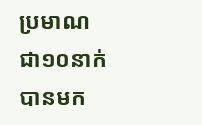ប្រមាណជា១០នាក់ បានមក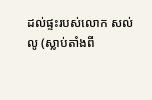ដល់ផ្ទះរបស់លោក សល់ លូ (ស្លាប់តាំងពី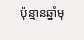ប៉ុន្មានឆ្នាំមុ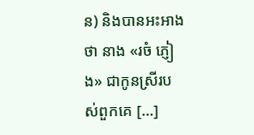ន) និងបានអះអាងថា នាង «រចំ ភ្ញៀង» ជាកូនស្រីរបស់ពួកគេ [...]